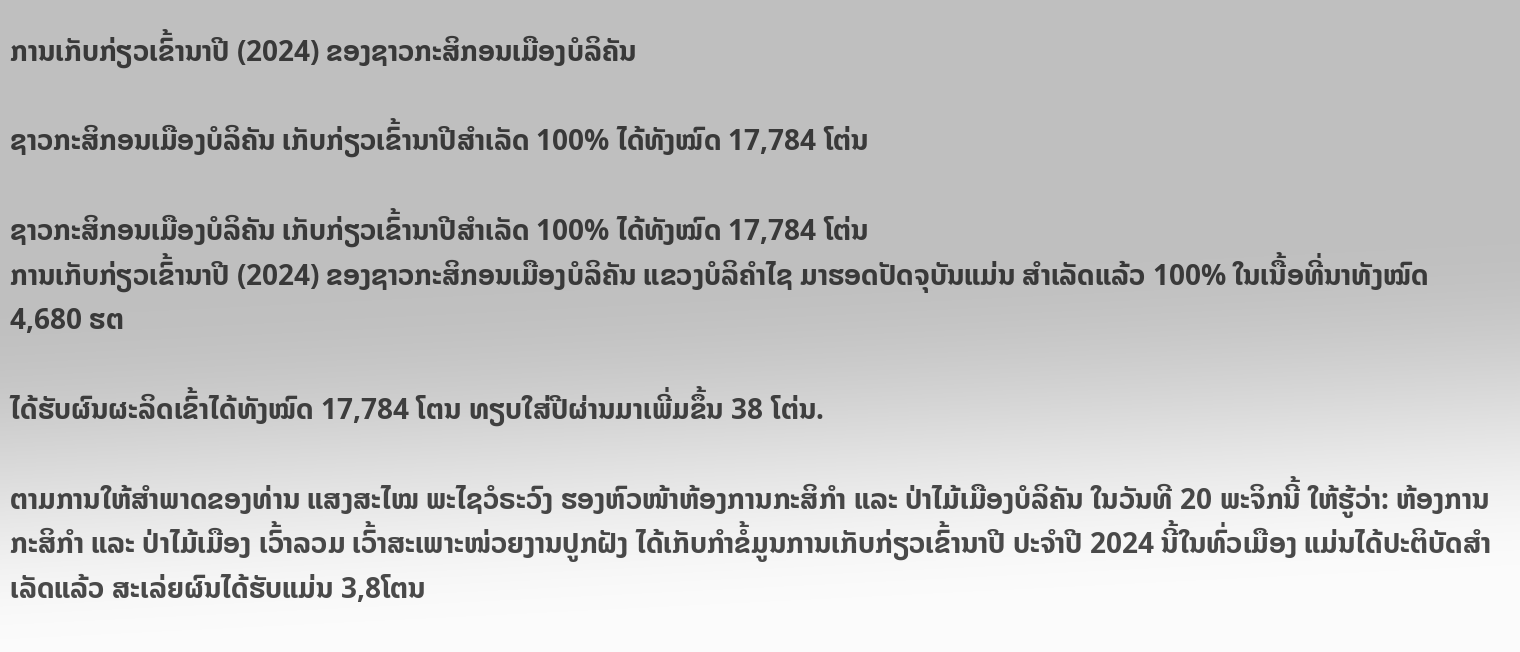ການເກັບກ່ຽວເຂົ້ານາປີ (2024) ຂອງຊາວກະສິກອນເມືອງບໍລິຄັນ

ຊາວກະສິກອນເມືອງບໍລິຄັນ ເກັບກ່ຽວເຂົ້ານາປີສໍາເລັດ 100% ໄດ້ທັງໝົດ 17,784 ໂຕ່ນ

ຊາວກະສິກອນເມືອງບໍລິຄັນ ເກັບກ່ຽວເຂົ້ານາປີສໍາເລັດ 100% ໄດ້ທັງໝົດ 17,784 ໂຕ່ນ
ການເກັບກ່ຽວເຂົ້ານາປີ (2024) ຂອງຊາວກະສິກອນເມືອງບໍລິຄັນ ແຂວງບໍລິຄໍາໄຊ ມາຮອດປັດຈຸບັນແມ່ນ ສໍາເລັດແລ້ວ 100% ໃນເນື້ອທີ່ນາທັງໝົດ 4,680 ຮຕ

ໄດ້ຮັບຜົນຜະລິດເຂົ້າໄດ້ທັງໝົດ 17,784 ໂຕນ ທຽບໃສ່ປີຜ່ານມາເພີ່ມຂຶ້ນ 38 ໂຕ່ນ.

ຕາມການໃຫ້ສໍາພາດຂອງທ່ານ ແສງສະໄໝ ພະໄຊວໍຣະວົງ ຮອງຫົວໜ້າຫ້ອງການກະສິກໍາ ແລະ ປ່າໄມ້ເມືອງບໍລິຄັນ ໃນວັນທີ 20 ພະຈິກນີ້ ໃຫ້ຮູ້ວ່າ: ຫ້ອງການກະສິກໍາ ແລະ ປ່າໄມ້ເມືອງ ເວົ້າລວມ ເວົ້າສະເພາະໜ່ວຍງານປູກຝັງ ໄດ້ເກັບກໍາຂໍ້ມູນການເກັບກ່ຽວເຂົ້ານາປີ ປະຈໍາປີ 2024 ນີ້ໃນທົ່ວເມືອງ ແມ່ນໄດ້ປະຕິບັດສໍາເລັດແລ້ວ ສະເລ່ຍຜົນໄດ້ຮັບແມ່ນ 3,8ໂຕນ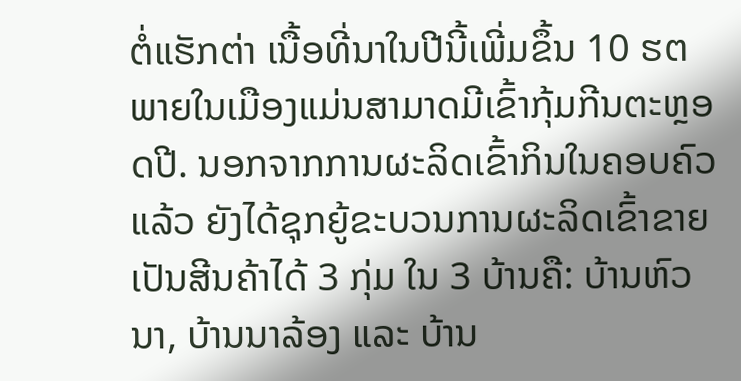ຕໍ່ແຮັກຕ່າ ເນື້ອທີ່ນາໃນປີນີ້ເພີ່ມຂຶ້ນ 10 ຮຕ ພາຍໃນເມືອງແມ່ນສາມາດມີເຂົ້າກຸ້ມກີນຕະຫຼອດປີ. ນອກຈາກການຜະລິດເຂົ້າກິນໃນຄອບຄົວແລ້ວ ຍັງໄດ້ຊຸກຍູ້ຂະບວນການຜະລິດເຂົ້າຂາຍເປັນສີນຄ້າໄດ້ 3 ກຸ່ມ ໃນ 3 ບ້ານຄື: ບ້ານຫົວນາ, ບ້ານນາລ້ອງ ແລະ ບ້ານ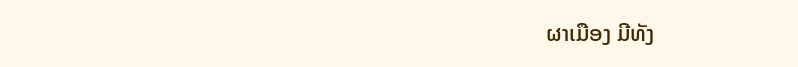ຜາເມືອງ ມີທັງ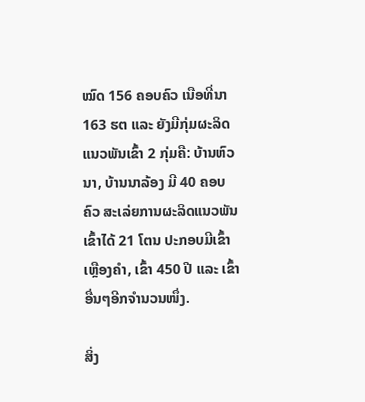ໝົດ 156 ຄອບຄົວ ເນືອທີ່ນາ 163 ຮຕ ແລະ ຍັງມີກຸ່ມຜະລິດແນວພັນເຂົ້າ 2 ກຸ່ມຄື: ບ້ານຫົວນາ, ບ້ານນາລ້ອງ ມີ 40 ຄອບຄົວ ສະເລ່ຍການຜະລິດແນວພັນເຂົ້າໄດ້ 21 ໂຕນ ປະກອບມີເຂົ້າເຫຼືອງຄໍາ, ເຂົ້າ 450 ປີ ແລະ ເຂົ້າອື່ນໆອີກຈໍານວນໜຶ່ງ.

ສິ່ງ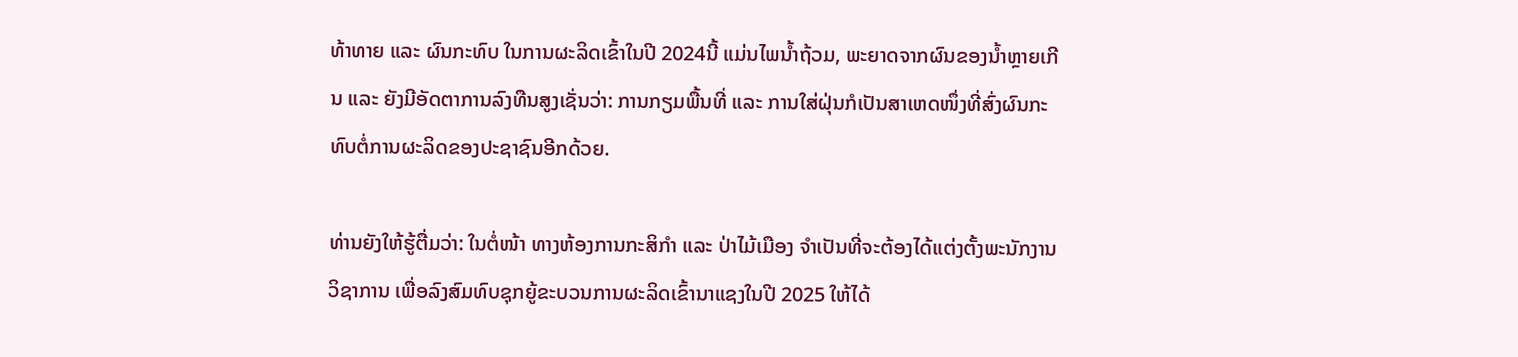ທ້າທາຍ ແລະ ຜົນກະທົບ ໃນການຜະລິດເຂົ້າໃນປີ 2024ນີ້ ແມ່ນໄພນໍ້າຖ້ວມ, ພະຍາດຈາກຜົນຂອງນໍ້າຫຼາຍເກີນ ແລະ ຍັງມີອັດຕາການລົງທືນສູງເຊັ່ນວ່າ: ການກຽມພື້ນທີ່ ແລະ ການໃສ່ຝຸ່ນກໍເປັນສາເຫດໜຶ່ງທີ່ສົ່ງຜົນກະທົບຕໍ່ການຜະລິດຂອງປະຊາຊົນອີກດ້ວຍ.

ທ່ານຍັງໃຫ້ຮູ້ຕື່ມວ່າ: ໃນຕໍ່ໜ້າ ທາງຫ້ອງການກະສິກໍາ ແລະ ປ່າໄມ້ເມືອງ ຈໍາເປັນທີ່ຈະຕ້ອງໄດ້ແຕ່ງຕັ້ງພະນັກງານວິຊາການ ເພື່ອລົງສົມທົບຊຸກຍູ້ຂະບວນການຜະລິດເຂົ້ານາແຊງໃນປີ 2025 ໃຫ້ໄດ້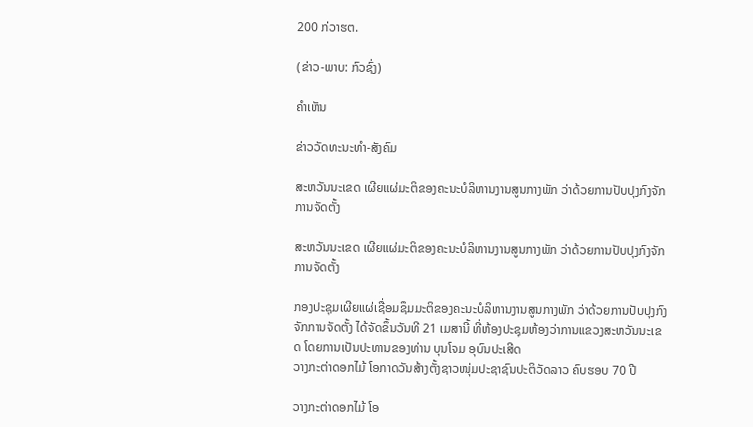200 ກ່ວາຮຕ.

(ຂ່າວ-ພາບ: ກົວຊົ່ງ)

ຄໍາເຫັນ

ຂ່າວວັດທະນະທຳ-ສັງຄົມ

ສະຫວັນນະເຂດ ເຜີຍແຜ່ມະຕິຂອງຄະນະບໍລິຫານງານສູນກາງພັກ ວ່າດ້ວຍການປັບປຸງກົງຈັກການຈັດຕັ້ງ

ສະຫວັນນະເຂດ ເຜີຍແຜ່ມະຕິຂອງຄະນະບໍລິຫານງານສູນກາງພັກ ວ່າດ້ວຍການປັບປຸງກົງຈັກການຈັດຕັ້ງ

ກອງປະຊຸມເຜີຍແຜ່ເຊື່ອມຊຶມມະຕິຂອງຄະນະບໍລິຫານງານສູນກາງພັກ ວ່າດ້ວຍການປັບປຸງກົງຈັກການຈັດຕັ້ງ ໄດ້ຈັດຂຶ້ນວັນທີ 21 ເມສານີ້ ທີ່ຫ້ອງປະຊຸມຫ້ອງວ່າການແຂວງສະຫວັນນະເຂດ ໂດຍການເປັນປະທານຂອງທ່ານ ບຸນໂຈມ ອຸບົນປະເສີດ
ວາງກະຕ່າດອກໄມ້ ໂອກາດວັນສ້າງຕັ້ງຊາວໜຸ່ມປະຊາຊົນປະຕິວັດລາວ ຄົບຮອບ 70 ປີ

ວາງກະຕ່າດອກໄມ້ ໂອ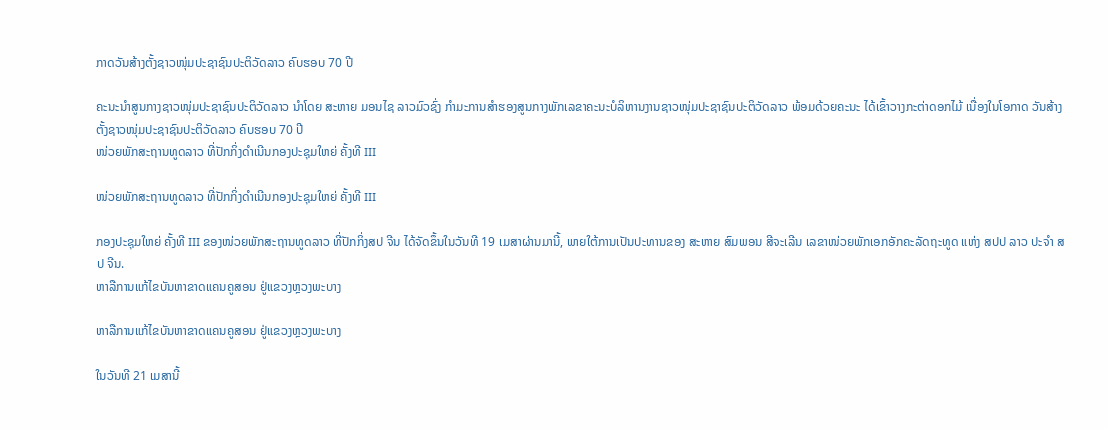ກາດວັນສ້າງຕັ້ງຊາວໜຸ່ມປະຊາຊົນປະຕິວັດລາວ ຄົບຮອບ 70 ປີ

ຄະນະນຳສູນກາງຊາວໜຸ່ມປະຊາຊົນປະຕິວັດລາວ ນຳໂດຍ ສະຫາຍ ມອນໄຊ ລາວມົວຊົ່ງ ກຳມະການສໍາຮອງສູນກາງພັກເລຂາຄະນະບໍລິຫານງານຊາວໜຸ່ມປະຊາຊົນປະຕິວັດລາວ ພ້ອມດ້ວຍຄະນະ ໄດ້ເຂົ້າວາງກະຕ່າດອກໄມ້ ເນື່ອງໃນໂອກາດ ວັນສ້າງຕັ້ງຊາວໜຸ່ມປະຊາຊົນປະຕິວັດລາວ ຄົບຮອບ 70 ປີ
ໜ່ວຍພັກສະຖານທູດລາວ ທີ່ປັກກິ່ງດຳເນີນກອງປະຊຸມໃຫຍ່ ຄັ້ງທີ III

ໜ່ວຍພັກສະຖານທູດລາວ ທີ່ປັກກິ່ງດຳເນີນກອງປະຊຸມໃຫຍ່ ຄັ້ງທີ III

ກອງປະຊຸມໃຫຍ່ ຄັ້ງທີ III ຂອງໜ່ວຍພັກສະຖານທູດລາວ ທີ່ປັກກິ່ງສປ ຈີນ ໄດ້ຈັດຂຶ້ນໃນວັນທີ 19 ເມສາຜ່ານມານີ້, ພາຍໃຕ້ການເປັນປະທານຂອງ ສະຫາຍ ສົມພອນ ສີຈະເລີນ ເລຂາໜ່ວຍພັກເອກອັກຄະລັດຖະທູດ ແຫ່ງ ສປປ ລາວ ປະຈຳ ສປ ຈີນ.
ຫາລືການແກ້ໄຂບັນຫາຂາດແຄນຄູສອນ ຢູ່ແຂວງຫຼວງພະບາງ

ຫາລືການແກ້ໄຂບັນຫາຂາດແຄນຄູສອນ ຢູ່ແຂວງຫຼວງພະບາງ

ໃນວັນທີ 21 ເມສານີ້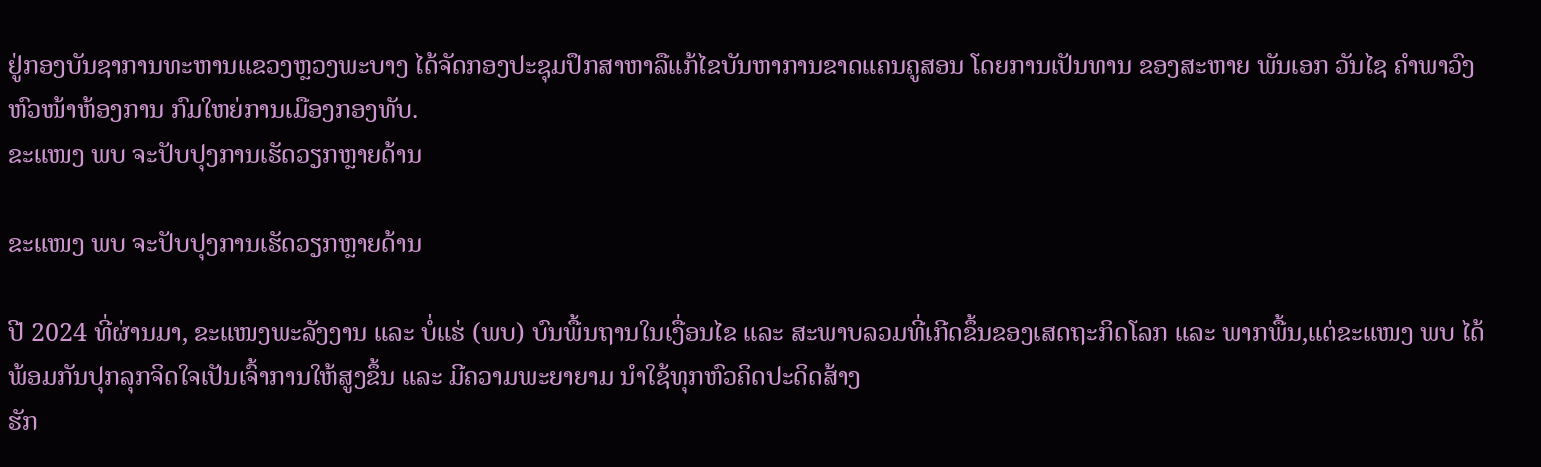ຢູ່ກອງບັນຊາການທະຫານແຂວງຫຼວງພະບາງ ໄດ້ຈັດກອງປະຊຸມປຶກສາຫາລືແກ້ໄຂບັນຫາການຂາດແຄນຄູສອນ ໂດຍການເປັນທານ ຂອງສະຫາຍ ພັນເອກ ວັນໄຊ ຄຳພາວົງ ຫົວໜ້າຫ້ອງການ ກົມໃຫຍ່ການເມືອງກອງທັບ.
ຂະແໜງ ພບ ຈະປັບປຸງການເຮັດວຽກຫຼາຍດ້ານ

ຂະແໜງ ພບ ຈະປັບປຸງການເຮັດວຽກຫຼາຍດ້ານ

ປີ 2024 ທີ່ຜ່ານມາ, ຂະແໜງພະລັງງານ ແລະ ບໍ່ແຮ່ (ພບ) ບົນພື້ນຖານໃນເງື່ອນໄຂ ແລະ ສະພາບລວມທີ່ເກີດຂຶ້ນຂອງເສດຖະກິດໂລກ ແລະ ພາກພື້ນ,ແຕ່ຂະແໜງ ພບ ໄດ້ພ້ອມກັນປຸກລຸກຈິດໃຈເປັນເຈົ້າການໃຫ້ສູງຂຶ້ນ ແລະ ມີຄວາມພະຍາຍາມ ນໍາໃຊ້ທຸກຫົວຄິດປະດິດສ້າງ
ຮັກ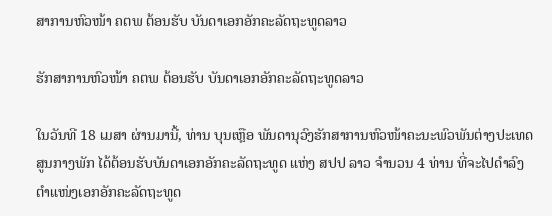ສາການຫົວໜ້າ ຄຕພ ຕ້ອນຮັບ ບັນດາເອກອັກຄະລັດຖະທູດລາວ

ຮັກສາການຫົວໜ້າ ຄຕພ ຕ້ອນຮັບ ບັນດາເອກອັກຄະລັດຖະທູດລາວ

ໃນວັນທີ 18 ເມສາ ຜ່ານມານີ້, ທ່ານ ບຸນເຫຼືອ ພັນດານຸວົງຮັກສາການຫົວໜ້າຄະນະພົວພັນຕ່າງປະເທດສູນກາງພັກ ໄດ້ຕ້ອນຮັບບັນດາເອກອັກຄະລັດຖະທູດ ແຫ່ງ ສປປ ລາວ ຈໍານວນ 4 ທ່ານ ທີ່ຈະໄປດໍາລົງຕໍາແໜ່ງເອກອັກຄະລັດຖະທູດ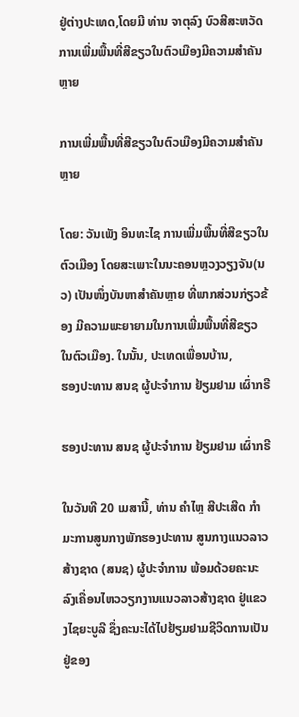ຢູ່ຕ່າງປະເທດ,ໂດຍມີ ທ່ານ ຈາຕຸລົງ ບົວສີສະຫວັດ
ການເພີ່ມພື້ນທີ່ສີຂຽວໃນຕົວເມືອງມີຄວາມສໍາຄັນຫຼາຍ

ການເພີ່ມພື້ນທີ່ສີຂຽວໃນຕົວເມືອງມີຄວາມສໍາຄັນຫຼາຍ

ໂດຍ: ວັນເພັງ ອິນທະໄຊ ການເພີ່ມພື້ນທີ່ສີຂຽວໃນຕົວເມືອງ ໂດຍສະເພາະໃນນະຄອນຫຼວງວຽງຈັນ(ນວ) ເປັນໜຶ່ງບັນຫາສໍາຄັນຫຼາຍ ທີ່ພາກສ່ວນກ່ຽວຂ້ອງ ມີຄວາມພະຍາຍາມໃນການເພີ່ມພື້ນທີ່ສີຂຽວ ໃນຕົວເມືອງ. ໃນນັ້ນ, ປະເທດເພື່ອນບ້ານ,
ຮອງປະທານ ສນຊ ຜູ້ປະຈໍາການ ຢ້ຽມຢາມ ເຜົ່າກຣີ

ຮອງປະທານ ສນຊ ຜູ້ປະຈໍາການ ຢ້ຽມຢາມ ເຜົ່າກຣີ

ໃນວັນທີ 20 ເມສານີ້, ທ່ານ ຄໍາໄຫຼ ສີປະເສີດ ກໍາມະການສູນກາງພັກຮອງປະທານ ສູນກາງແນວລາວສ້າງຊາດ (ສນຊ) ຜູ້ປະຈໍາການ ພ້ອມດ້ວຍຄະນະ ລົງເຄື່ອນໄຫວວຽກງານແນວລາວສ້າງຊາດ ຢູ່ແຂວງໄຊຍະບູລີ ຊຶ່ງຄະນະໄດ້ໄປຢ້ຽມຢາມຊີວິດການເປັນຢູ່ຂອງ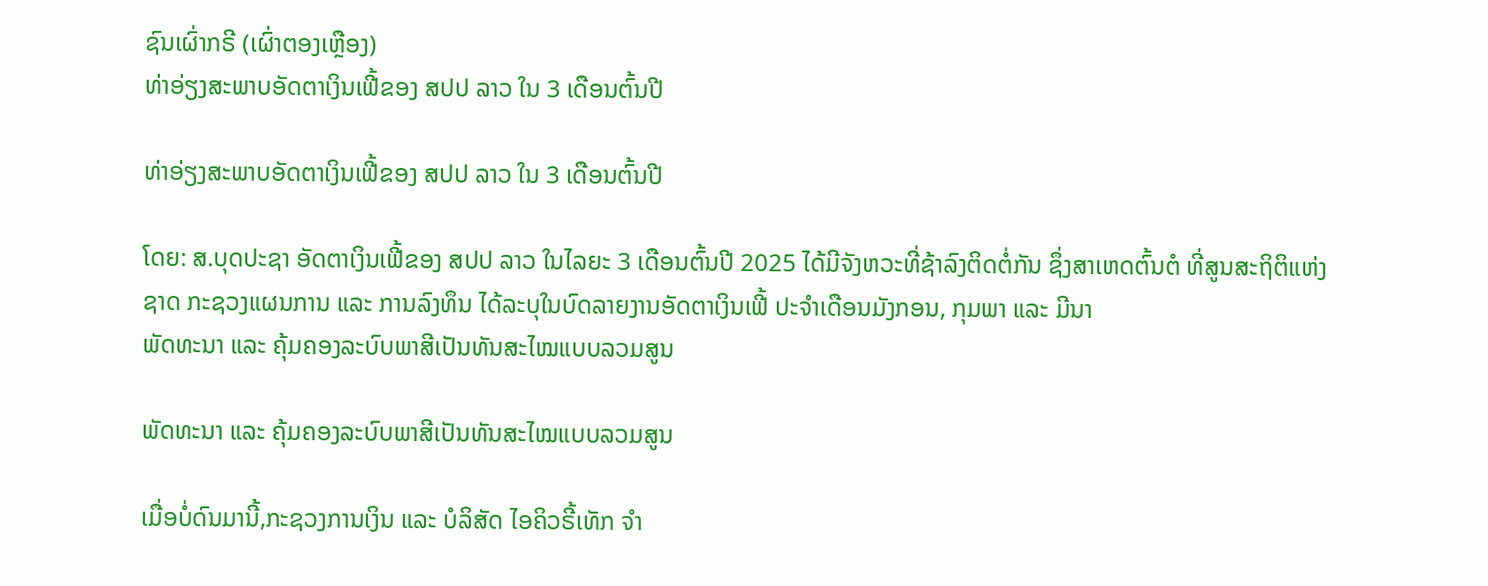ຊົນເຜົ່າກຣີ (ເຜົ່າຕອງເຫຼືອງ)
ທ່າອ່ຽງສະພາບອັດຕາເງິນເຟີ້ຂອງ ສປປ ລາວ ໃນ 3 ເດືອນຕົ້ນປີ

ທ່າອ່ຽງສະພາບອັດຕາເງິນເຟີ້ຂອງ ສປປ ລາວ ໃນ 3 ເດືອນຕົ້ນປີ

ໂດຍ: ສ.ບຸດປະຊາ ອັດຕາເງິນເຟີ້ຂອງ ສປປ ລາວ ໃນໄລຍະ 3 ເດືອນຕົ້ນປີ 2025 ໄດ້ມີຈັງຫວະທີ່ຊ້າລົງຕິດຕໍ່ກັນ ຊຶ່ງສາເຫດຕົ້ນຕໍ ທີ່ສູນສະຖິຕິແຫ່ງຊາດ ກະຊວງແຜນການ ແລະ ການລົງທຶນ ໄດ້ລະບຸໃນບົດລາຍງານອັດຕາເງິນເຟີ້ ປະຈໍາເດືອນມັງກອນ, ກຸມພາ ແລະ ມີນາ
ພັດທະນາ ແລະ ຄຸ້ມຄອງລະບົບພາສີເປັນທັນສະໄໝແບບລວມສູນ

ພັດທະນາ ແລະ ຄຸ້ມຄອງລະບົບພາສີເປັນທັນສະໄໝແບບລວມສູນ

ເມື່ອບໍ່ດົນມານີ້,ກະຊວງການເງິນ ແລະ ບໍລິສັດ ໄອຄິວຣີ້ເທັກ ຈໍາ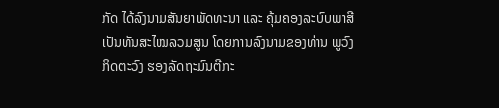ກັດ ໄດ້ລົງນາມສັນຍາພັດທະນາ ແລະ ຄຸ້ມຄອງລະບົບພາສີເປັນທັນສະໄໝລວມສູນ ໂດຍການລົງນາມຂອງທ່ານ ພູວົງ ກິດຕະວົງ ຮອງລັດຖະມົນຕີກະ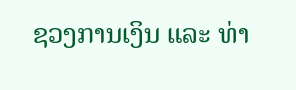ຊວງການເງິນ ແລະ ທ່າ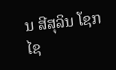ນ ສີສຸລິນ ໂຊກໄຊ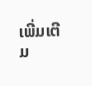ເພີ່ມເຕີມ